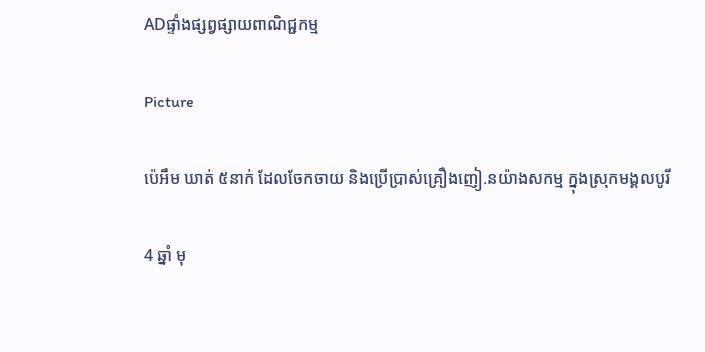ADផ្ទាំងផ្សព្វផ្សាយពាណិជ្ជកម្ម

Picture

ប៉េអឹម ឃាត់ ៥នាក់ ដែលចែកចាយ និងប្រើប្រាស់គ្រឿងញៀ.នយ៉ាងសកម្ម ក្នុងស្រុកមង្គលបូរី

4 ឆ្នាំ មុ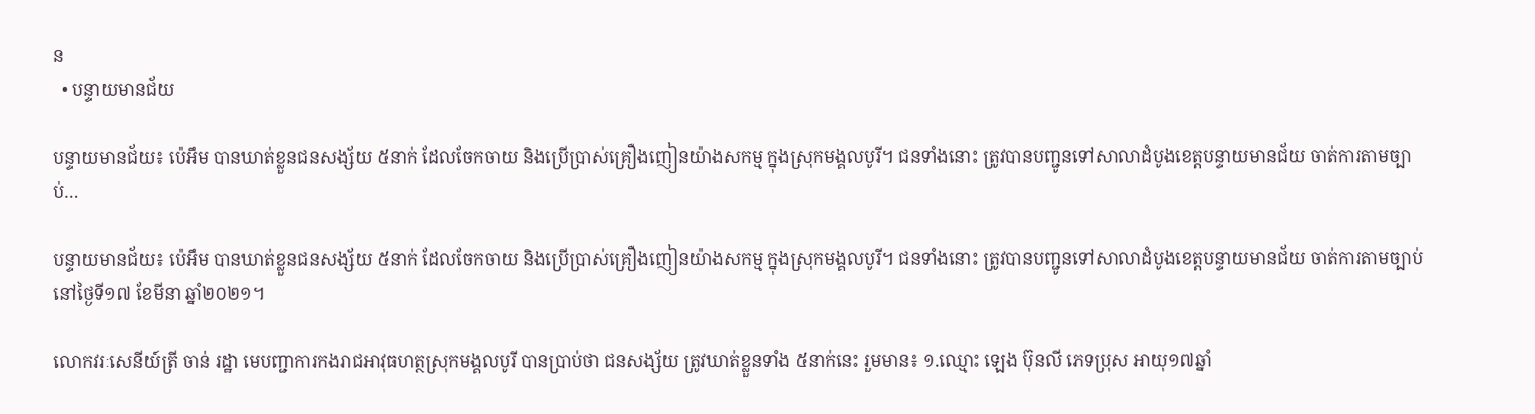ន
  • បន្ទាយមានជ័យ

បន្ទាយមានជ័យ៖ ប៉េអឹម បានឃាត់ខ្លួនជនសង្ស័យ ៥នាក់ ដែលចែកចាយ និងប្រើប្រាស់គ្រឿងញៀនយ៉ាងសកម្ម ក្នុងស្រុកមង្គលបូរី។ ជនទាំងនោះ ត្រូវបានបញ្ជូនទៅសាលាដំបូងខេត្តបន្ទាយមានជ័យ ចាត់ការតាមច្បាប់…

បន្ទាយមានជ័យ៖ ប៉េអឹម បានឃាត់ខ្លួនជនសង្ស័យ ៥នាក់ ដែលចែកចាយ និងប្រើប្រាស់គ្រឿងញៀនយ៉ាងសកម្ម ក្នុងស្រុកមង្គលបូរី។ ជនទាំងនោះ ត្រូវបានបញ្ជូនទៅសាលាដំបូងខេត្តបន្ទាយមានជ័យ ចាត់ការតាមច្បាប់ នៅថ្ងៃទី១៧ ខែមីនា ឆ្នាំ២០២១។

លោកវរៈសេនីយ៍ត្រី ចាន់ រដ្ឋា មេបញ្ជាការកងរាជអាវុធហត្ថស្រុកមង្គលបូរី បានប្រាប់ថា ជនសង្ស័យ ត្រូវឃាត់ខ្លួនទាំង ៥នាក់នេះ រួមមាន៖ ១.ឈ្មោះ ឡេង ប៊ុនលី ភេទប្រុស អាយុ១៧ឆ្នាំ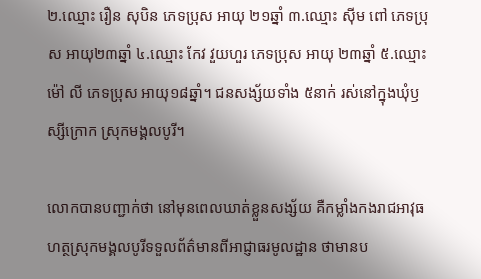២.ឈ្មោះ រឿន សុបិន ភេទប្រុស អាយុ ២១ឆ្នាំ ៣.ឈ្មោះ ស៊ីម ពៅ ភេទប្រុស អាយុ២៣ឆ្នាំ ៤.ឈ្មោះ កែវ វួយហួរ ភេទប្រុស អាយុ ២៣ឆ្នាំ ៥.ឈ្មោះ ម៉ៅ លី ភេទប្រុស អាយុ១៨ឆ្នាំ។ ជនសង្ស័យទាំង ៥នាក់ រស់នៅក្នុងឃុំឫស្សីក្រោក ស្រុកមង្គលបូរី។

លោកបានបញ្ជាក់ថា នៅមុនពេលឃាត់ខ្លួនសង្ស័យ គឺកម្លាំងកងរាជអាវុធហត្ថស្រុកមង្គលបូរីទទួលព័ត៌មានពីអាជ្ញាធរមូលដ្ឋាន ថាមានប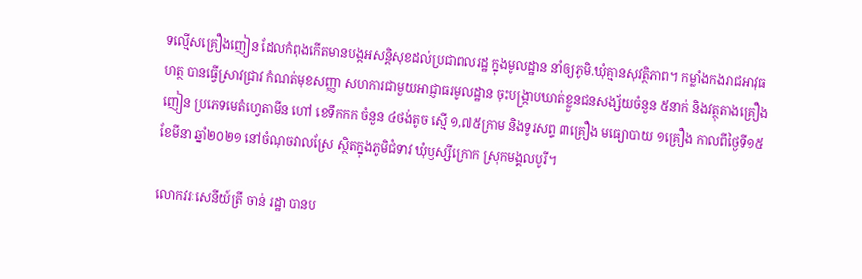ទល្មើសគ្រឿងញៀន ដែលកំពុងកើតមានបង្កអសន្តិសុខដល់ប្រជាពលរដ្ឋ ក្នុងមូលដ្ឋាន នាំឲ្យភូមិ.ឃុំគ្មានសុវត្ថិភាព។ កម្លាំងកងរាជអាវុធហត្ថ បានធ្វើស្រាវជ្រាវ កំណត់មុខសញ្ញា សហការជាមួយអាជ្ញាធរមូលដ្ឋាន ចុះបង្ក្រាបឃាត់ខ្លួនជនសង្ស័យចំនួន ៥នាក់ និងវត្ថុតាងគ្រឿងញៀន ប្រភេទមេតំហ្វេតាមីន ហៅ ខេទឹកកក ចំនួន ៤ថង់តូច ស្មើ ១,៧៥ក្រាម និងទូរសព្ទ ៣គ្រឿង មធ្យោបាយ ១គ្រឿង កាលពីថ្ងៃទី១៥ ខែមីនា ឆ្នាំ២០២១ នៅចំណុចវាលស្រែ ស្ថិតក្នុងភូមិជំទាវ ឃុំឫស្សីក្រោក ស្រុកមង្គលបូរី។

លោកវរៈសេនីយ៍ត្រី ចាន់ រដ្ឋា បានប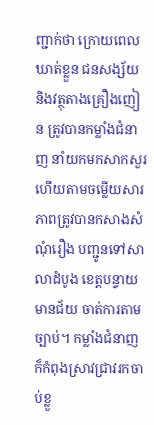ញ្ជាក់ថា ក្រោយពេលឃាត់ខ្លួន ជនសង្ស័យ និងវត្ថុតាងគ្រឿងញៀន ត្រូវបានកម្លាំងជំនាញ នាំយកមកសាកសួរ ហើយតាមចម្លើយសារភាពត្រូវបានកសាងសំណុំរឿង បញ្ជូនទៅសាលាដំបូង ខេត្តបន្ទាយមានជ័យ ចាត់ការតាមច្បាប់។ កម្លាំងជំនាញ ក៏កំពុងស្រាវជ្រាវរកចាប់ខ្លួ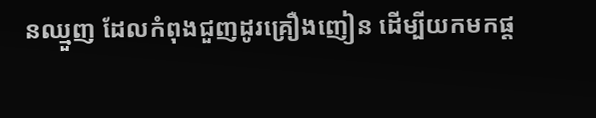នឈ្មួញ ដែលកំពុងជួញដូរគ្រឿងញៀន ដើម្បីយកមកផ្ត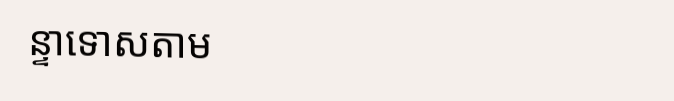ន្ទាទោសតាម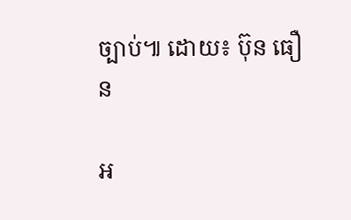ច្បាប់៕ ដោយ៖ ប៊ុន ធឿន

អ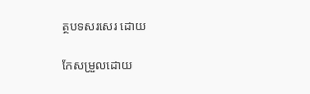ត្ថបទសរសេរ ដោយ

កែសម្រួលដោយ